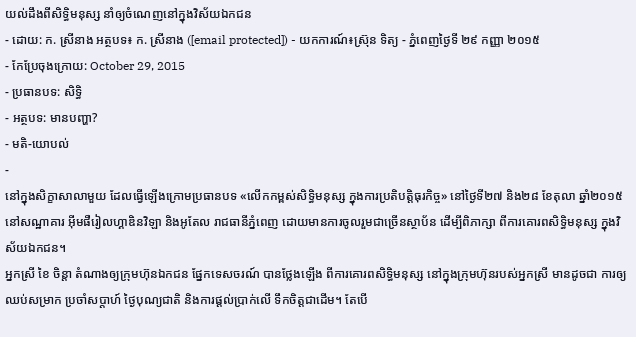យល់ដឹងពីសិទ្ធិមនុស្ស នាំឲ្យចំណេញនៅក្នុងវិស័យឯកជន
- ដោយ: ក. ស្រីនាង អត្ថបទ៖ ក. ស្រីនាង ([email protected]) - យកការណ៍៖ស្រ៊ុន ទិត្យ - ភ្នំពេញថ្ងៃទី ២៩ កញ្ញា ២០១៥
- កែប្រែចុងក្រោយ: October 29, 2015
- ប្រធានបទ: សិទ្ធិ
- អត្ថបទ: មានបញ្ហា?
- មតិ-យោបល់
-
នៅក្នុងសិក្ខាសាលាមួយ ដែលធ្វើឡើងក្រោមប្រធានបទ «លើកកម្ពស់សិទ្ធិមនុស្ស ក្នុងការប្រតិបត្តិធុរកិច្ច» នៅថ្ងៃទី២៧ និង២៨ ខែតុលា ឆ្នាំ២០១៥ នៅសណ្ឋាគារ អ៊ីមផឺរៀលហ្គាឌិនវិឡា និងអូតែល រាជធានីភ្នំពេញ ដោយមានការចូលរួមជាច្រើនស្ថាប័ន ដើម្បីពិភាក្សា ពីការគោរពសិទ្ធិមនុស្ស ក្នុងវិស័យឯកជន។
អ្នកស្រី ខៃ ចិន្តា តំណាងឲ្យក្រុមហ៊ុនឯកជន ផ្នែកទេសចរណ៍ បានថ្លែងឡើង ពីការគោរពសិទ្ធិមនុស្ស នៅក្នុងក្រុមហ៊ុនរបស់អ្នកស្រី មានដូចជា ការឲ្យឈប់សម្រាក ប្រចាំសប្តាហ៍ ថ្ងៃបុណ្យជាតិ និងការផ្តល់ប្រាក់លើ ទឹកចិត្តជាដើម។ តែបើ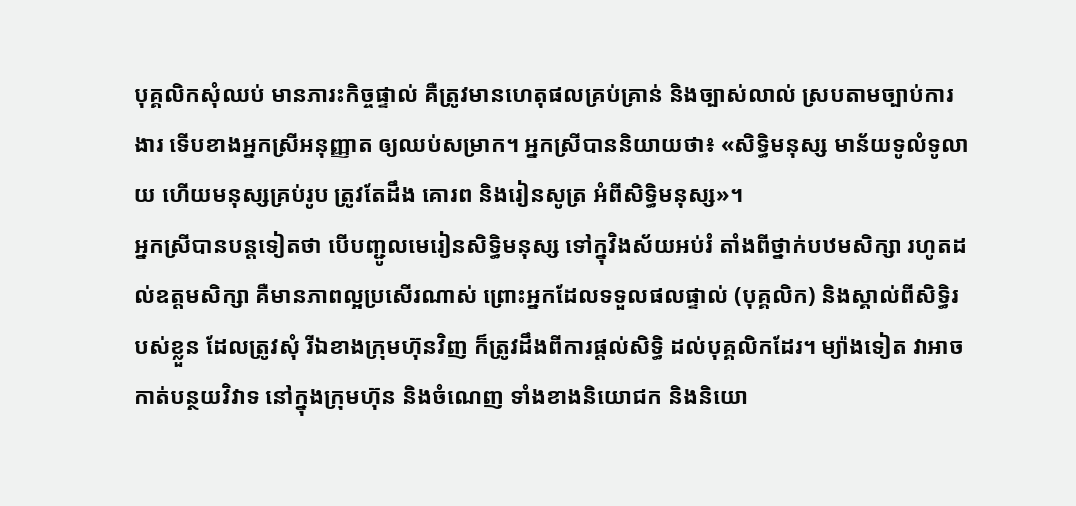បុគ្គលិកសុំឈប់ មានភារះកិច្ចផ្ទាល់ គឺត្រូវមានហេតុផលគ្រប់គ្រាន់ និងច្បាស់លាល់ ស្របតាមច្បាប់ការងារ ទើបខាងអ្នកស្រីអនុញ្ញាត ឲ្យឈប់សម្រាក។ អ្នកស្រីបាននិយាយថា៖ «សិទ្ធិមនុស្ស មាន័យទូលំទូលាយ ហើយមនុស្សគ្រប់រូប ត្រូវតែដឹង គោរព និងរៀនសូត្រ អំពីសិទ្ធិមនុស្ស»។
អ្នកស្រីបានបន្តទៀតថា បើបញ្ជូលមេរៀនសិទ្ធិមនុស្ស ទៅក្នុវិងស័យអប់រំ តាំងពីថ្នាក់បឋមសិក្សា រហូតដល់ឧត្តមសិក្សា គឺមានភាពល្អប្រសើរណាស់ ព្រោះអ្នកដែលទទួលផលផ្ទាល់ (បុគ្គលិក) និងស្គាល់ពីសិទ្ធិរបស់ខ្លួន ដែលត្រូវសុំ រីឯខាងក្រុមហ៊ុនវិញ ក៏ត្រូវដឹងពីការផ្តល់សិទ្ធិ ដល់បុគ្គលិកដែរ។ ម្យ៉ាងទៀត វាអាចកាត់បន្ថយវិវាទ នៅក្នុងក្រុមហ៊ុន និងចំណេញ ទាំងខាងនិយោជក និងនិយោ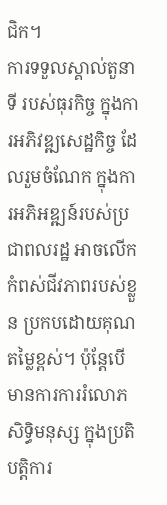ជិក។
ការទទួលស្គាល់តួនាទី របស់ធុរកិច្ច ក្នុងការអភិវឌ្ឍសេដ្ឋកិច្ច ដែលរួមចំណែក ក្នុងការអភិអឌ្ឍន៍របស់ប្រជាពលរដ្ឋ អាចលើកកំពស់ជីវភាពរបស់ខ្លួន ប្រកបដោយគុណតម្លៃខ្ពស់។ ប៉ុន្តែបើមានការការរំលោភសិទ្ធិមនុស្ស ក្នុងប្រតិបត្តិការ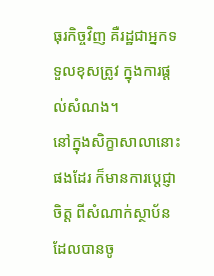ធុរកិច្ចវិញ គឺរដ្ឋជាអ្នកទទួលខុសត្រូវ ក្នុងការផ្តល់សំណង។
នៅក្នុងសិក្ខាសាលានោះផងដែរ ក៏មានការប្តេជ្ញាចិត្ត ពីសំណាក់ស្ថាប័ន ដែលបានចូ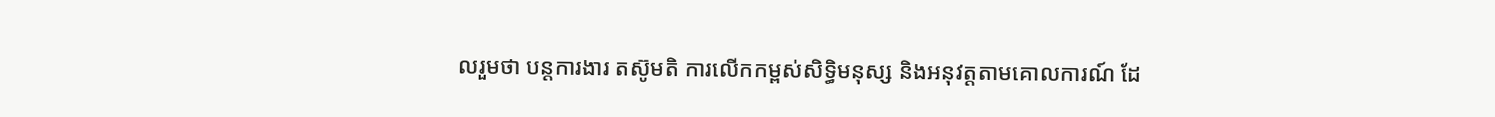លរួមថា បន្តការងារ តស៊ូមតិ ការលើកកម្ពស់សិទ្ធិមនុស្ស និងអនុវត្តតាមគោលការណ៍ ដែ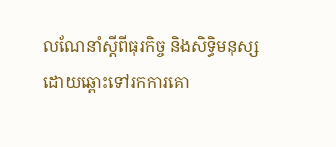លណែនាំស្តីពីធុរកិច្ច និងសិទ្ធិមនុស្ស ដោយឆ្ពោះទៅរកការគោ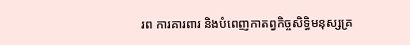រព ការគារពារ និងបំពេញកាតព្វកិច្ចសិទ្ធិមនុស្សគ្រ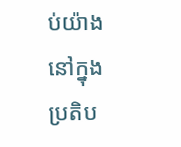ប់យ៉ាង នៅក្នុងប្រតិប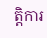ត្តិការ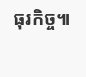ធុរកិច្ច៕